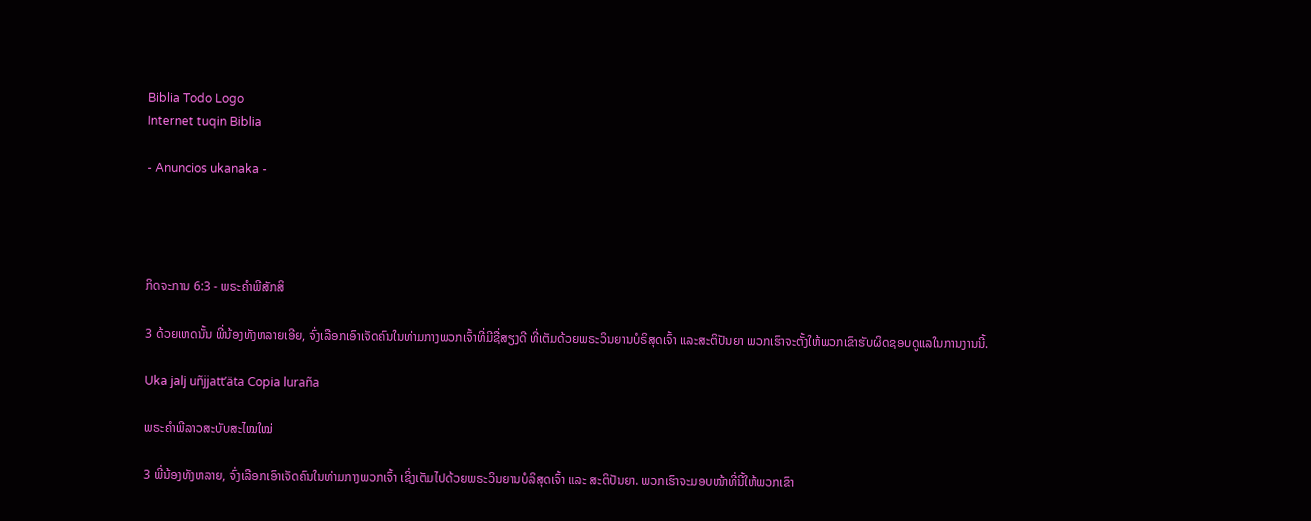Biblia Todo Logo
Internet tuqin Biblia

- Anuncios ukanaka -




ກິດຈະການ 6:3 - ພຣະຄຳພີສັກສິ

3 ດ້ວຍເຫດນັ້ນ ພີ່ນ້ອງທັງຫລາຍເອີຍ, ຈົ່ງເລືອກເອົາເຈັດຄົນໃນທ່າມກາງພວກເຈົ້າທີ່ມີຊື່ສຽງດີ ທີ່ເຕັມດ້ວຍພຣະວິນຍານບໍຣິສຸດເຈົ້າ ແລະສະຕິປັນຍາ ພວກເຮົາຈະຕັ້ງໃຫ້ພວກເຂົາຮັບຜິດຊອບດູແລໃນການງານນີ້.

Uka jalj uñjjattʼäta Copia luraña

ພຣະຄຳພີລາວສະບັບສະໄໝໃໝ່

3 ພີ່ນ້ອງທັງຫລາຍ, ຈົ່ງເລືອກເອົາເຈັດຄົນໃນທ່າມກາງພວກເຈົ້າ ເຊິ່ງເຕັມໄປດ້ວຍພຣະວິນຍານບໍລິສຸດເຈົ້າ ແລະ ສະຕິປັນຍາ. ພວກເຮົາຈະມອບໜ້າທີ່ນີ້ໃຫ້ພວກເຂົາ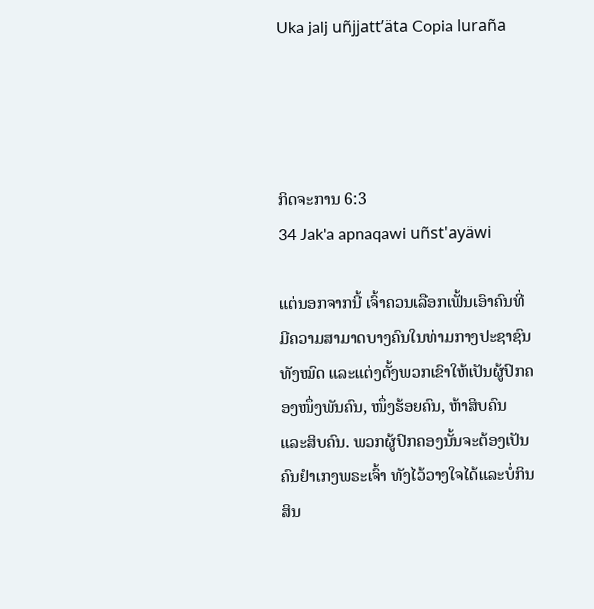Uka jalj uñjjattʼäta Copia luraña




ກິດຈະການ 6:3
34 Jak'a apnaqawi uñst'ayäwi

ແຕ່ນອກຈາກນີ້ ເຈົ້າຄວນເລືອກເຟັ້ນເອົາຄົນທີ່ມີຄວາມສາມາດບາງຄົນໃນທ່າມກາງປະຊາຊົນທັງໝົດ ແລະແຕ່ງຕັ້ງພວກເຂົາໃຫ້ເປັນຜູ້ປົກຄອງໜຶ່ງພັນຄົນ, ໜຶ່ງຮ້ອຍຄົນ, ຫ້າສິບຄົນ ແລະສິບຄົນ. ພວກຜູ້ປົກຄອງນັ້ນຈະຕ້ອງເປັນຄົນຢຳເກງພຣະເຈົ້າ ທັງໄວ້ວາງໃຈໄດ້ແລະບໍ່ກິນສິນ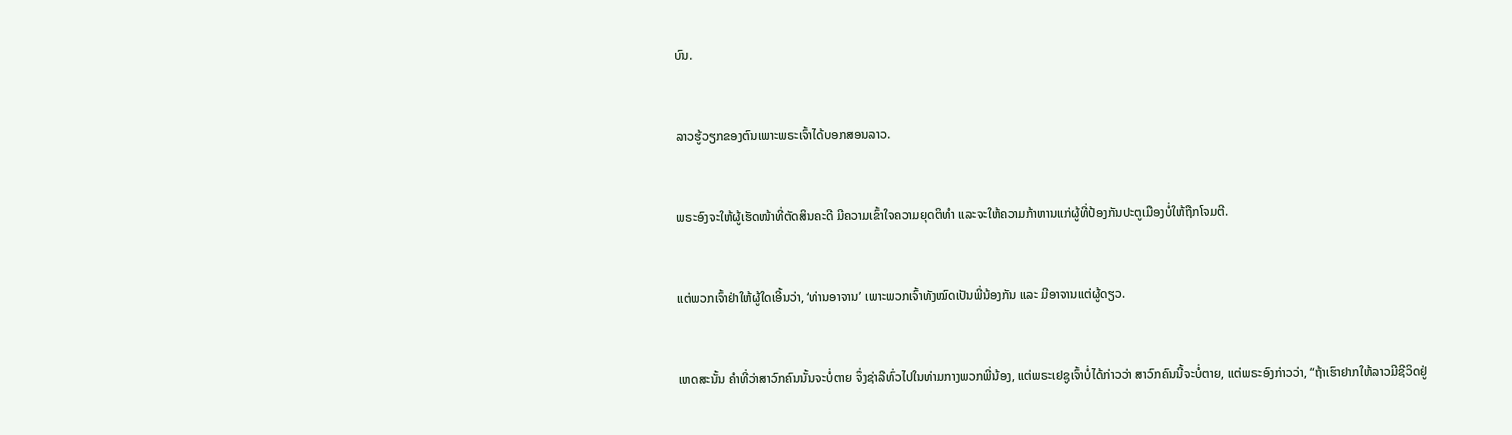ບົນ.


ລາວຮູ້ວຽກຂອງຕົນເພາະພຣະເຈົ້າໄດ້ບອກສອນລາວ.


ພຣະອົງຈະໃຫ້ຜູ້ເຮັດໜ້າທີ່ຕັດສິນຄະດີ ມີຄວາມເຂົ້າໃຈຄວາມຍຸດຕິທຳ ແລະຈະໃຫ້ຄວາມກ້າຫານແກ່ຜູ້ທີ່ປ້ອງກັນປະຕູເມືອງບໍ່ໃຫ້ຖືກໂຈມຕີ.


ແຕ່ພວກເຈົ້າຢ່າໃຫ້ຜູ້ໃດເອີ້ນວ່າ, ‘ທ່ານອາຈານ’ ເພາະພວກເຈົ້າທັງໝົດເປັນພີ່ນ້ອງກັນ ແລະ ມີອາຈານແຕ່ຜູ້ດຽວ.


ເຫດສະນັ້ນ ຄຳທີ່ວ່າສາວົກຄົນນັ້ນຈະບໍ່ຕາຍ ຈຶ່ງຊ່າລືທົ່ວໄປໃນທ່າມກາງພວກພີ່ນ້ອງ, ແຕ່ພຣະເຢຊູເຈົ້າບໍ່ໄດ້ກ່າວວ່າ ສາວົກຄົນນີ້ຈະບໍ່ຕາຍ, ແຕ່ພຣະອົງກ່າວວ່າ, “ຖ້າເຮົາຢາກໃຫ້ລາວມີຊີວິດຢູ່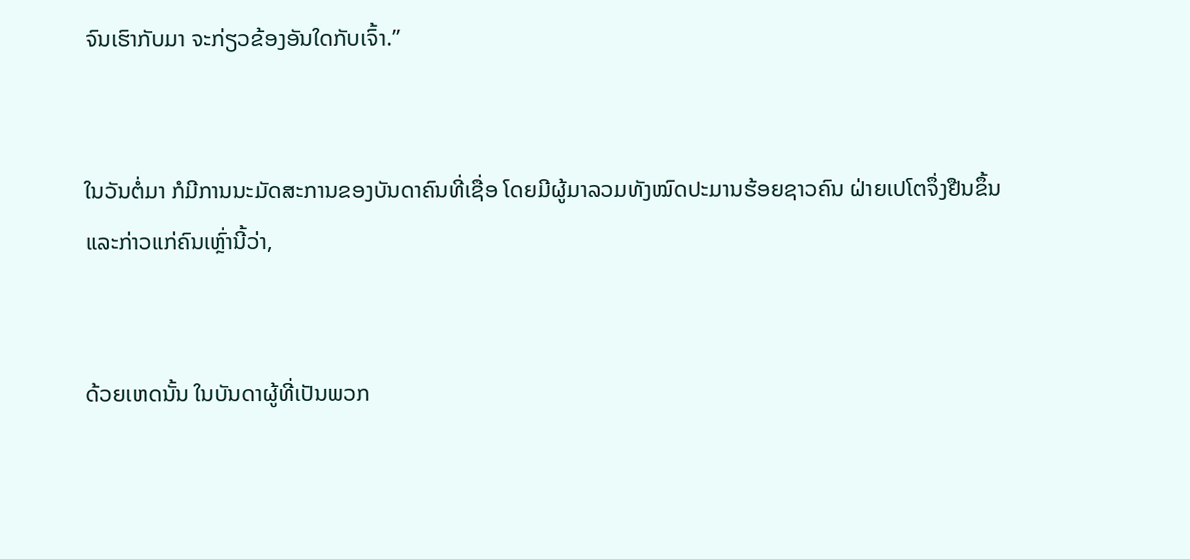ຈົນເຮົາກັບມາ ຈະກ່ຽວຂ້ອງອັນໃດກັບເຈົ້າ.”


ໃນວັນຕໍ່ມາ ກໍມີການນະມັດສະການຂອງບັນດາຄົນທີ່ເຊື່ອ ໂດຍມີຜູ້ມາລວມທັງໝົດປະມານຮ້ອຍຊາວຄົນ ຝ່າຍເປໂຕຈຶ່ງຢືນຂຶ້ນ ແລະກ່າວແກ່ຄົນເຫຼົ່ານີ້ວ່າ,


ດ້ວຍເຫດນັ້ນ ໃນບັນດາຜູ້ທີ່ເປັນພວກ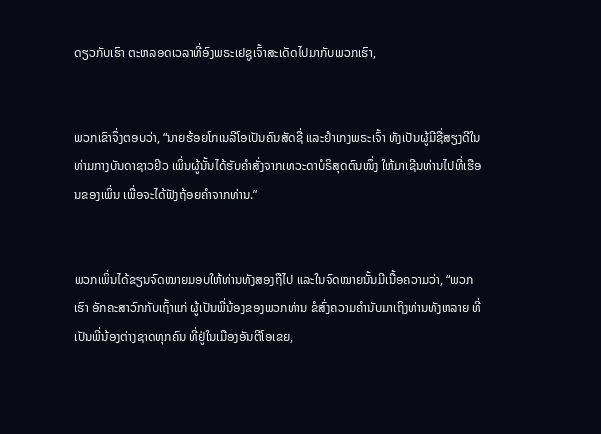ດຽວກັບເຮົາ ຕະຫລອດເວລາທີ່ອົງພຣະເຢຊູເຈົ້າສະເດັດໄປມາກັບພວກເຮົາ,


ພວກເຂົາຈຶ່ງຕອບວ່າ, “ນາຍຮ້ອຍໂກເນລີໂອເປັນຄົນສັດຊື່ ແລະຢຳເກງພຣະເຈົ້າ ທັງເປັນຜູ້ມີຊື່ສຽງດີໃນທ່າມກາງບັນດາຊາວຢິວ ເພິ່ນຜູ້ນັ້ນໄດ້ຮັບຄຳສັ່ງຈາກເທວະດາບໍຣິສຸດຕົນໜຶ່ງ ໃຫ້ມາເຊີນທ່ານໄປທີ່ເຮືອນຂອງເພິ່ນ ເພື່ອຈະໄດ້ຟັງຖ້ອຍຄຳຈາກທ່ານ.”


ພວກເພິ່ນໄດ້ຂຽນຈົດໝາຍມອບໃຫ້ທ່ານທັງສອງຖືໄປ ແລະໃນຈົດໝາຍນັ້ນມີເນື້ອຄວາມວ່າ, “ພວກເຮົາ ອັກຄະສາວົກກັບເຖົ້າແກ່ ຜູ້ເປັນພີ່ນ້ອງຂອງພວກທ່ານ ຂໍສົ່ງຄວາມຄຳນັບມາເຖິງທ່ານທັງຫລາຍ ທີ່ເປັນພີ່ນ້ອງຕ່າງຊາດທຸກຄົນ ທີ່ຢູ່ໃນເມືອງອັນຕີໂອເຂຍ,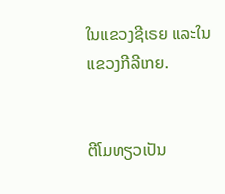ໃນແຂວງຊີເຣຍ ແລະໃນແຂວງກີລີເກຍ.


ຕີໂມທຽວເປັນ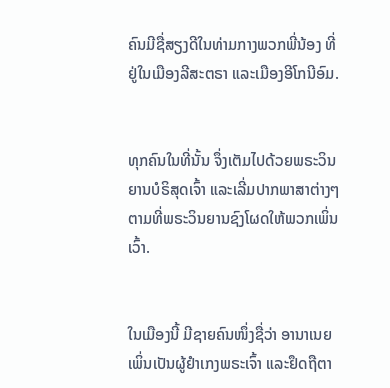ຄົນມີຊື່ສຽງດີໃນທ່າມກາງພວກພີ່ນ້ອງ ທີ່ຢູ່ໃນເມືອງລີສະຕຣາ ແລະເມືອງອີໂກນີອົມ.


ທຸກຄົນໃນທີ່ນັ້ນ ຈຶ່ງເຕັມໄປດ້ວຍພຣະວິນຍານບໍຣິສຸດເຈົ້າ ແລະເລີ່ມປາກພາສາຕ່າງໆ ຕາມທີ່ພຣະວິນຍານຊົງໂຜດໃຫ້ພວກເພິ່ນເວົ້າ.


ໃນເມືອງນີ້ ມີຊາຍຄົນໜຶ່ງຊື່ວ່າ ອານາເນຍ ເພິ່ນເປັນຜູ້ຢຳເກງພຣະເຈົ້າ ແລະຢຶດຖືຕາ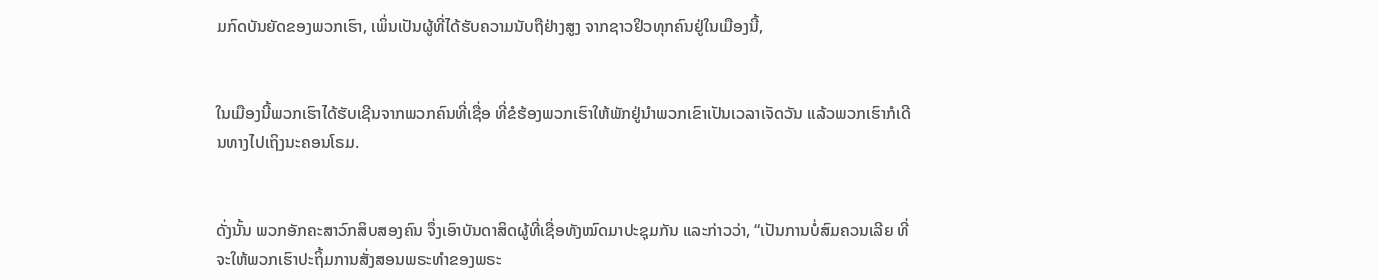ມກົດບັນຍັດຂອງພວກເຮົາ, ເພິ່ນເປັນຜູ້ທີ່ໄດ້ຮັບຄວາມນັບຖືຢ່າງສູງ ຈາກຊາວຢິວທຸກຄົນຢູ່ໃນເມືອງນີ້,


ໃນເມືອງນີ້ພວກເຮົາໄດ້ຮັບເຊີນຈາກພວກຄົນທີ່ເຊື່ອ ທີ່ຂໍຮ້ອງພວກເຮົາໃຫ້ພັກຢູ່ນຳພວກເຂົາເປັນເວລາເຈັດວັນ ແລ້ວພວກເຮົາກໍເດີນທາງໄປເຖິງນະຄອນໂຣມ.


ດັ່ງນັ້ນ ພວກອັກຄະສາວົກສິບສອງຄົນ ຈຶ່ງເອົາບັນດາສິດຜູ້ທີ່ເຊື່ອທັງໝົດມາປະຊຸມກັນ ແລະກ່າວວ່າ, “ເປັນການບໍ່ສົມຄວນເລີຍ ທີ່ຈະໃຫ້ພວກເຮົາປະຖິ້ມການສັ່ງສອນພຣະທຳຂອງພຣະ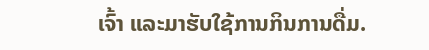ເຈົ້າ ແລະມາຮັບໃຊ້ການກິນການດື່ມ.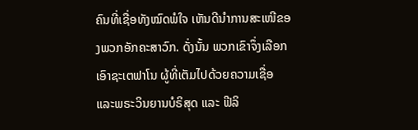ຄົນທີ່ເຊື່ອທັງໝົດພໍໃຈ ເຫັນດີນຳການສະເໜີຂອງພວກອັກຄະສາວົກ. ດັ່ງນັ້ນ ພວກເຂົາຈຶ່ງເລືອກເອົາຊະເຕຟາໂນ ຜູ້ທີ່ເຕັມໄປດ້ວຍຄວາມເຊື່ອ ແລະພຣະວິນຍານບໍຣິສຸດ ແລະ ຟີລິ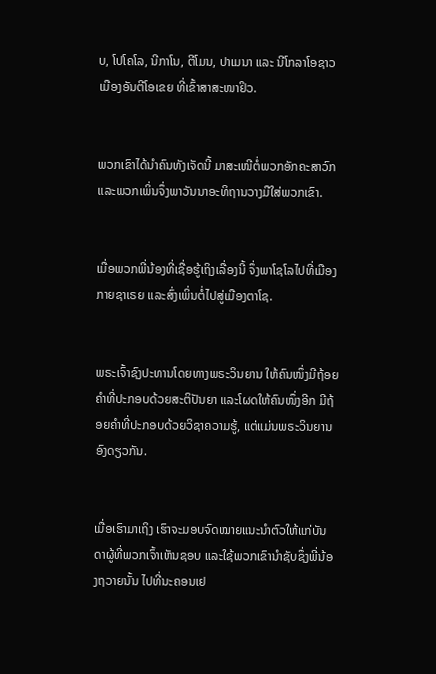ບ, ໂປໂຄໂລ, ນີກາໂນ, ຕີໂມນ, ປາເມນາ ແລະ ນີໂກລາໂອຊາວເມືອງອັນຕີໂອເຂຍ ທີ່ເຂົ້າສາສະໜາຢິວ.


ພວກເຂົາໄດ້ນຳຄົນທັງເຈັດນີ້ ມາສະເໜີຕໍ່ພວກອັກຄະສາວົກ ແລະພວກເພິ່ນຈຶ່ງພາວັນນາອະທິຖານວາງມືໃສ່ພວກເຂົາ.


ເມື່ອພວກພີ່ນ້ອງທີ່ເຊື່ອຮູ້ເຖິງເລື່ອງນີ້ ຈຶ່ງພາໂຊໂລໄປທີ່ເມືອງກາຍຊາເຣຍ ແລະສົ່ງເພິ່ນຕໍ່ໄປສູ່ເມືອງຕາໂຊ.


ພຣະເຈົ້າຊົງປະທານໂດຍທາງພຣະວິນຍານ ໃຫ້ຄົນໜຶ່ງມີຖ້ອຍຄຳທີ່ປະກອບດ້ວຍສະຕິປັນຍາ ແລະໂຜດໃຫ້ຄົນໜຶ່ງອີກ ມີຖ້ອຍຄຳທີ່ປະກອບດ້ວຍວິຊາຄວາມຮູ້, ແຕ່ແມ່ນພຣະວິນຍານອົງດຽວກັນ.


ເມື່ອເຮົາມາເຖິງ ເຮົາຈະມອບຈົດໝາຍແນະນຳຕົວໃຫ້ແກ່ບັນດາຜູ້ທີ່ພວກເຈົ້າເຫັນຊອບ ແລະໃຊ້ພວກເຂົານຳຊັບຊຶ່ງພີ່ນ້ອງຖວາຍນັ້ນ ໄປທີ່ນະຄອນເຢ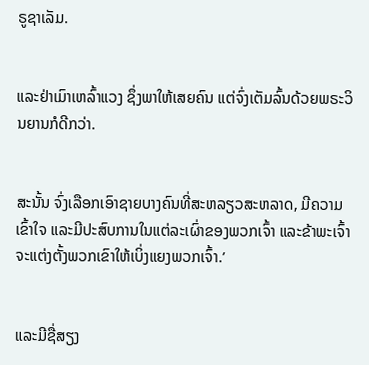ຣູຊາເລັມ.


ແລະຢ່າເມົາເຫລົ້າແວງ ຊຶ່ງພາໃຫ້ເສຍຄົນ ແຕ່ຈົ່ງເຕັມລົ້ນດ້ວຍພຣະວິນຍານກໍດີກວ່າ.


ສະນັ້ນ ຈົ່ງເລືອກເອົາຊາຍບາງຄົນທີ່ສະຫລຽວສະຫລາດ, ມີຄວາມເຂົ້າໃຈ ແລະມີປະສົບການໃນແຕ່ລະເຜົ່າຂອງພວກເຈົ້າ ແລະຂ້າພະເຈົ້າຈະແຕ່ງຕັ້ງພວກເຂົາໃຫ້ເບິ່ງແຍງພວກເຈົ້າ.’


ແລະມີຊື່ສຽງ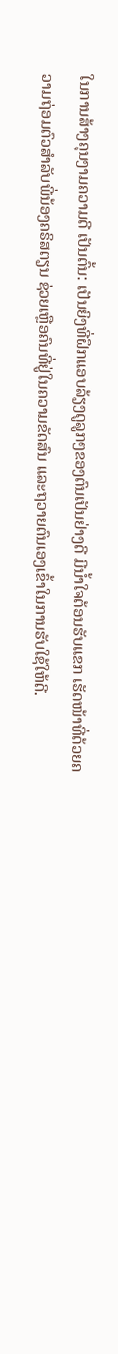ໃນການສ້າງຄຸນງາມຄວາມດີ ເປັນຕົ້ນ: ເປັນຍິງທີ່ຝຶກແອບລ້ຽງດູລູກໆຂອງຕົນເປັນຢ່າງດີ ມີນໍ້າໃຈຕ້ອນຮັບແຂກ ເຮັດໜ້າທີ່ດ້ວຍຄວາມຖ່ອມຕົວສຳລັບພີ່ນ້ອງຄຣິສຕຽນ ຊ່ວຍເຫຼືອຄົນທີ່ຢູ່ໃນຄວາມຂັດສົນ ແລະຖວາຍຕົນເອງເຂົ້າໃນການຮັບໃຊ້ໃຫ້ດີ.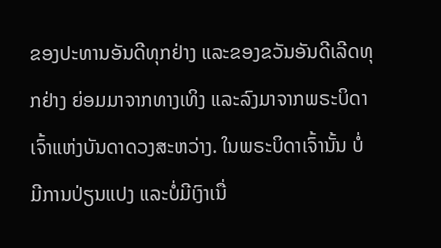ຂອງປະທານອັນດີທຸກຢ່າງ ແລະຂອງຂວັນອັນດີເລີດທຸກຢ່າງ ຍ່ອມມາຈາກທາງເທິງ ແລະລົງມາຈາກພຣະບິດາເຈົ້າແຫ່ງບັນດາດວງສະຫວ່າງ. ໃນພຣະບິດາເຈົ້ານັ້ນ ບໍ່ມີການປ່ຽນແປງ ແລະບໍ່ມີເງົາເນື່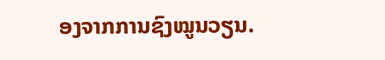ອງຈາກການຊົງໝູນວຽນ.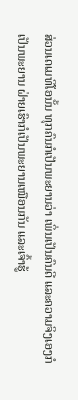ສ່ວນເດເມທິໂອນັ້ນ ທຸກຄົນກໍເປັນພະຍານວ່າ ເພິ່ນເປັນຄົນດີ ແລະຄວາມຈິງເອງກໍເປັນພະຍານ ຝ່າຍເຮົາກໍເປັນພະຍານເໝືອນກັນ ແລະເຈົ້າຮູ້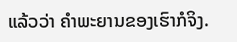ແລ້ວວ່າ ຄຳພະຍານຂອງເຮົາກໍຈິງ.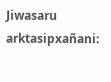Jiwasaru arktasipxañani: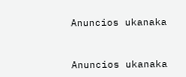Anuncios ukanaka


Anuncios ukanaka